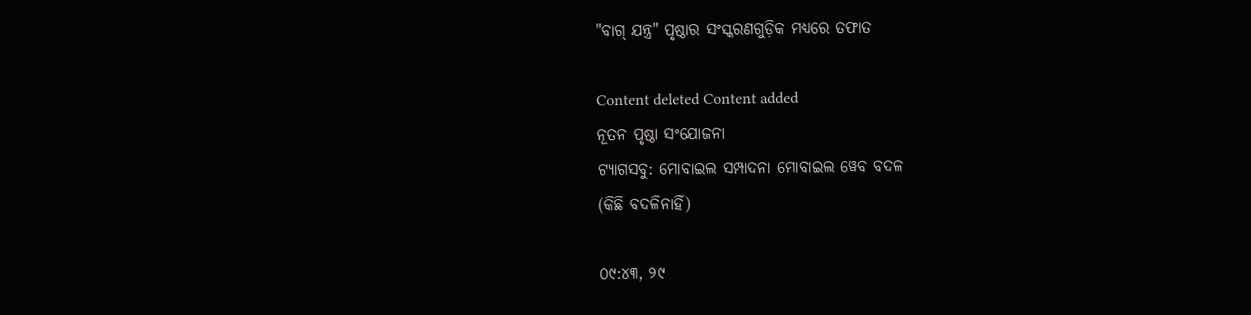"ବାଗ୍ ଯନ୍ତ୍ର" ପୃଷ୍ଠାର ସଂସ୍କରଣ‌ଗୁଡ଼ିକ ମଧ୍ୟରେ ତଫାତ

Content deleted Content added
ନୂତନ ପୃଷ୍ଠା ସଂଯୋଜନା
ଟ୍ୟାଗସବୁ: ମୋବାଇଲ ସମ୍ପାଦନା ମୋବାଇଲ ୱେବ ବଦଳ
(କିଛି ବଦଳିନାହିଁ)

୦୯:୪୩, ୨୯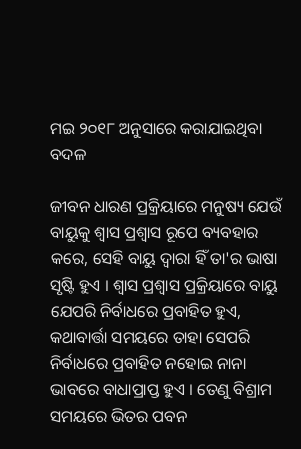ମଇ ୨୦୧୮ ଅନୁସାରେ କରାଯାଇଥିବା ବଦଳ

ଜୀବନ ଧାରଣ ପ୍ରକ୍ରିୟାରେ ମନୁଷ୍ୟ ଯେଉଁ ବାୟୁକୁ ଶ୍ୱାସ ପ୍ରଶ୍ଵାସ ରୂପେ ବ୍ୟବହାର କରେ, ସେହି ବାୟୁ ଦ୍ୱାରା ହିଁ ତା'ର ଭାଷା ସୃଷ୍ଟି ହୁଏ । ଶ୍ୱାସ ପ୍ରଶ୍ଵାସ ପ୍ରକ୍ରିୟାରେ ବାୟୁ ଯେପରି ନିର୍ବାଧରେ ପ୍ରବାହିତ ହୁଏ, କଥାବାର୍ତ୍ତା ସମୟରେ ତାହା ସେପରି ନିର୍ବାଧରେ ପ୍ରବାହିତ ନହୋଇ ନାନା ଭାବରେ ବାଧାପ୍ରାପ୍ତ ହୁଏ । ତେଣୁ ବିଶ୍ରାମ ସମୟରେ ଭିତର ପବନ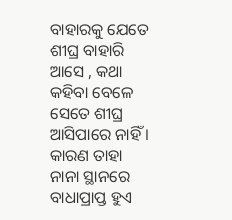ବାହାରକୁ ଯେତେ ଶୀଘ୍ର ବାହାରି ଆସେ , କଥା କହିବା ବେଳେ ସେତେ ଶୀଘ୍ର ଆସିପାରେ ନାହିଁ । କାରଣ ତାହା ନାନା ସ୍ଥାନରେ ବାଧାପ୍ରାପ୍ତ ହୁଏ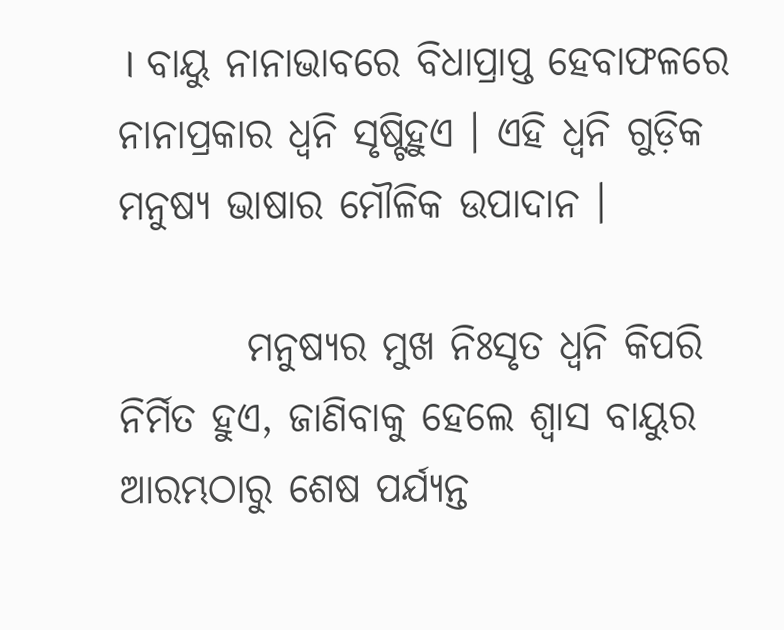। ବାୟୁ ନାନାଭାବରେ ବିଧାପ୍ରାପ୍ତ ହେବାଫଳରେ ନାନାପ୍ରକାର ଧ୍ୱନି ସୃଷ୍ଟିହୁଏ । ଏହି ଧ୍ୱନି ଗୁଡ଼ିକ ମନୁଷ୍ୟ ଭାଷାର ମୌଳିକ ଉପାଦାନ ।

        ମନୁଷ୍ୟର ମୁଖ ନିଃସୃତ ଧ୍ଵନି କିପରି ନିର୍ମିତ ହୁଏ, ଜାଣିବାକୁ ହେଲେ ଶ୍ଵାସ ବାୟୁର ଆରମ୍ଭଠାରୁ ଶେଷ ପର୍ଯ୍ୟନ୍ତ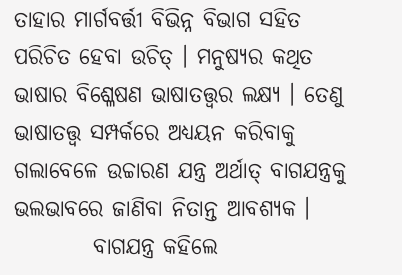ତାହାର ମାର୍ଗବର୍ତ୍ତୀ ବିଭିନ୍ନ ବିଭାଗ ସହିତ ପରିଚିତ ହେବା ଉଚିତ୍ । ମନୁଷ୍ୟର କଥିତ ଭାଷାର ବିଶ୍ଳେଷଣ ଭାଷାତତ୍ତ୍ଵର ଲକ୍ଷ୍ୟ । ତେଣୁ ଭାଷାତତ୍ତ୍ଵ ସମ୍ପର୍କରେ ଅଧ୍ୟୟନ କରିବାକୁ ଗଲାବେଳେ ଉଚ୍ଚାରଣ ଯନ୍ତ୍ର ଅର୍ଥାତ୍ ବାଗଯନ୍ତ୍ରକୁ ଭଲଭାବରେ ଜାଣିବା ନିତାନ୍ତ ଆବଶ୍ୟକ ।
         ବାଗଯନ୍ତ୍ର କହିଲେ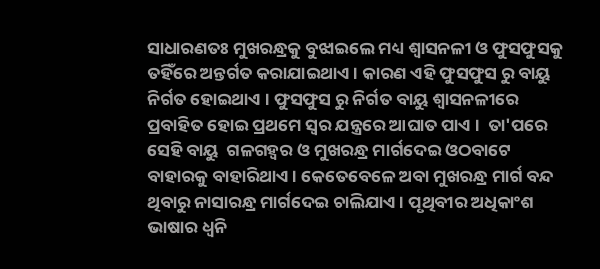ସାଧାରଣତଃ ମୁଖରନ୍ଧ୍ରକୁ ବୁଝାଇଲେ ମଧ୍ୟ ଶ୍ଵାସନଳୀ ଓ ଫୁସଫୁସକୁ ତହିଁରେ ଅନ୍ତର୍ଗତ କରାଯାଇଥାଏ । କାରଣ ଏହି ଫୁସଫୁସ ରୁ ବାୟୁ ନିର୍ଗତ ହୋଇଥାଏ । ଫୁସଫୁସ ରୁ ନିର୍ଗତ ବାୟୁ ଶ୍ୱାସନଳୀରେ ପ୍ରବାହିତ ହୋଇ ପ୍ରଥମେ ସ୍ୱର ଯନ୍ତ୍ରରେ ଆଘାତ ପାଏ ।  ତା'ପରେ  ସେହି ବାୟୁ  ଗଳଗହ୍ୱର ଓ ମୁଖରନ୍ଧ୍ର ମାର୍ଗଦେଇ ଓଠବାଟେ ବାହାରକୁ ବାହାରିଥାଏ । କେତେବେଳେ ଅବା ମୁଖରନ୍ଧ୍ର ମାର୍ଗ ବନ୍ଦ ଥିବାରୁ ନାସାରନ୍ଧ୍ର ମାର୍ଗଦେଇ ଚାଲିଯାଏ । ପୃଥିବୀର ଅଧିକାଂଶ ଭାଷାର ଧ୍ୱନି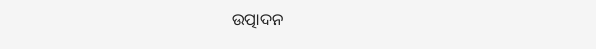ଉତ୍ପାଦନ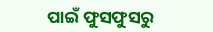ପାଇଁ ଫୁସଫୁସରୁ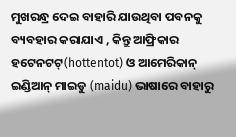ମୁଖରନ୍ଧ୍ର ଦେଇ ବାହାରି ଯାଉଥିବା ପବନକୁ ବ୍ୟବହାର କରାଯାଏ , କିନ୍ତୁ ଆଫ୍ରିକାର ହଟେନଟଟ୍(hottentot) ଓ ଆମେରିକାନ୍ ଇଣ୍ଡିଆନ୍ ମାଇଡୁ (maidu) ଭାଷାରେ ବାହାରୁ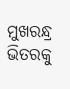ମୁଖରନ୍ଧ୍ର ଭିତରକୁ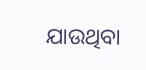ଯାଉଥିବା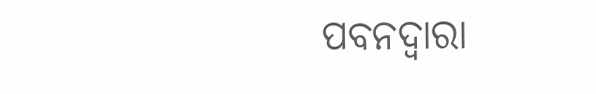ପବନଦ୍ୱାରା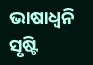ଭାଷାଧ୍ଵନି ସୃଷ୍ଟି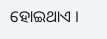ହୋଇଥାଏ ।